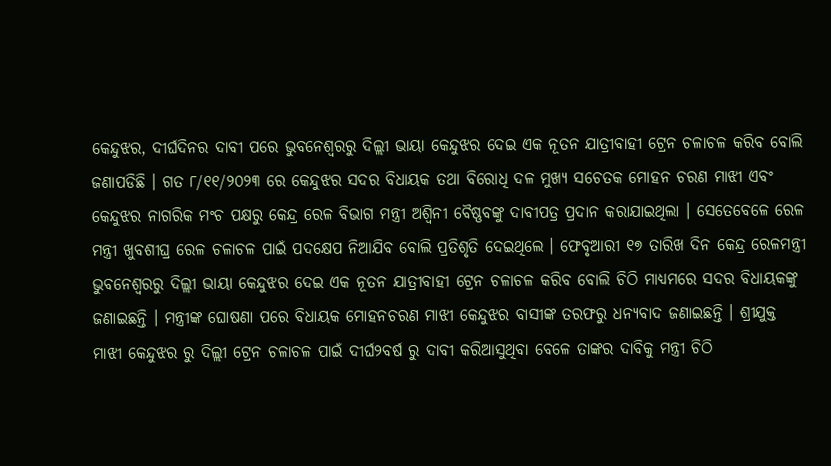କେନ୍ଦୁଝର, ଦୀର୍ଘଦିନର ଦାବୀ ପରେ ଭୁବନେଶ୍ୱରରୁ ଦିଲ୍ଲୀ ଭାୟା କେନ୍ଦୁଝର ଦେଇ ଏକ ନୂତନ ଯାତ୍ରୀବାହୀ ଟ୍ରେନ ଚଳାଚଳ କରିବ ବୋଲି ଜଣାପଡିଛି । ଗତ ୮/୧୧/୨୦୨୩ ରେ କେନ୍ଦୁଝର ସଦର ବିଧାୟକ ତଥା ବିରୋଧି ଦଳ ମୁଖ୍ୟ ସଚେତକ ମୋହନ ଚରଣ ମାଝୀ ଏବଂ କେନ୍ଦୁଝର ନାଗରିକ ମଂଚ ପକ୍ଷରୁ କେନ୍ଦ୍ର ରେଳ ବିଭାଗ ମନ୍ତ୍ରୀ ଅଶ୍ୱିନୀ ବୈଷ୍ଣବଙ୍କୁ ଦାବୀପତ୍ର ପ୍ରଦାନ କରାଯାଇଥିଲା । ସେତେବେଳେ ରେଳ ମନ୍ତ୍ରୀ ଖୁବଶୀଘ୍ର ରେଳ ଚଳାଚଳ ପାଇଁ ପଦକ୍ଷେପ ନିଆଯିବ ବୋଲି ପ୍ରତିଶୃତି ଦେଇଥିଲେ । ଫେବୃଆରୀ ୧୭ ତାରିଖ ଦିନ କେନ୍ଦ୍ର ରେଳମନ୍ତ୍ରୀ ଭୁବନେଶ୍ୱରରୁ ଦିଲ୍ଲୀ ଭାୟା କେନ୍ଦୁଝର ଦେଇ ଏକ ନୂତନ ଯାତ୍ରୀବାହୀ ଟ୍ରେନ ଚଳାଚଳ କରିବ ବୋଲି ଚିଠି ମାଧ୍ୟମରେ ସଦର ବିଧାୟକଙ୍କୁ ଜଣାଇଛନ୍ତି । ମନ୍ତ୍ରୀଙ୍କ ଘୋଷଣା ପରେ ବିଧାୟକ ମୋହନଚରଣ ମାଝୀ କେନ୍ଦୁଝର ବାସୀଙ୍କ ତରଫରୁ ଧନ୍ୟବାଦ ଜଣାଇଛନ୍ତି । ଶ୍ରୀଯୁକ୍ତ ମାଝୀ କେନ୍ଦୁଝର ରୁ ଦିଲ୍ଲୀ ଟ୍ରେନ ଚଳାଚଳ ପାଇଁ ଦୀର୍ଘ୨ବର୍ଷ ରୁ ଦାବୀ କରିଆସୁଥିବା ବେଳେ ତାଙ୍କର ଦାବିକୁ ମନ୍ତ୍ରୀ ଚିଠି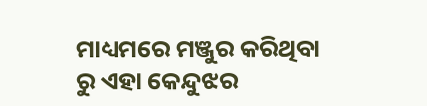ମାଧ୍ୟମରେ ମଞ୍ଜୁର କରିଥିବା ରୁ ଏହା କେନ୍ଦୁଝର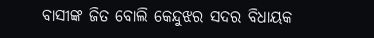ବାସୀଙ୍କ ଜିତ ବୋଲି କେନ୍ଦୁଝର ସଦର ବିଧାୟକ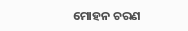ମୋହନ ଚରଣ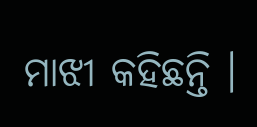ମାଝୀ କହିଛନ୍ତି ।